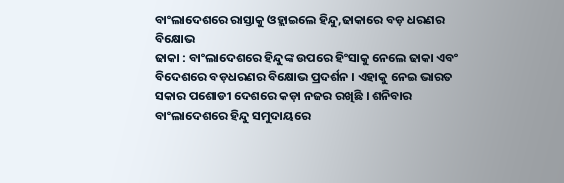ବାଂଲାଦେଶରେ ରାସ୍ତାକୁ ଓହ୍ଲାଇଲେ ହିନ୍ଦୁ,ଢାକାରେ ବଡ଼ ଧରଣର ବିକ୍ଷୋଭ
ଢାକା : ବାଂଲାଦେଶରେ ହିନ୍ଦୁଙ୍କ ଉପରେ ହିଂସାକୁ ନେଲେ ଢାକା ଏବଂ ବିଦେଶରେ ବଡ଼ଧରଣର ବିକ୍ଷୋଭ ପ୍ରଦର୍ଶନ । ଏହାକୁ ନେଇ ଭାରତ ସକାର ପଶୋଡୀ ଦେଶରେ କଡ଼ା ନଜର ରଖିଛି । ଶନିବାର ବାଂଲାଦେଶରେ ହିନ୍ଦୁ ସମୁଦାୟରେ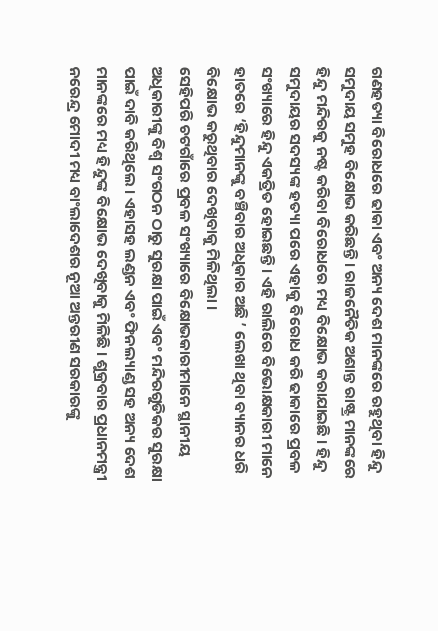ଗଣହତ୍ୟା ବିରୋଧରେ ଢାକା ଏବଂ ଅନ୍ୟ ଦେଶ ମାନଙ୍କରେ ରହୁଥିବା ହିନ୍ଦୁ ସମୁଦାୟ ସମୁହ ବିକ୍ଷୋଭ କରିଛନ୍ତି । ରାଜନୈତିକ ଅଶାନ୍ତ ରାଷ୍ଟ୍ର ମାନଙ୍କରେ ହିନ୍ଦୁ ମନ୍ଦିରକୁ ନଷ୍ଟ କରିବା ବିରୋଧରେ ମଧ୍ୟ ବିକ୍ଷୋଭ କରାଯାଇଛି । ହିନ୍ଦୁ ସମୁଦାୟର ସଦସ୍ୟଙ୍କ ହତ୍ୟା ପରେ ଏହାକୁ ବିରୋଧ କରି ଢାକାରେ ପ୍ରବଳ ସଂଖ୍ୟାରେ ହିନ୍ଦୁ ଏକତ୍ରିତ ହୋଇଛନ୍ତି । ଏହି ରାଲିରେ ବିଭୋକ୍ଷକାରୀ ମାନେ ହାତରେ ‘ହିନ୍ଦୁମାନଙ୍କୁ ବଞ୍ଚିବାର ଅଧିକାର ଅଛି ’ ଲେଖା ଥିବା ବ୍ୟାନର ଧରି ବିକ୍ଷୋଭ କରୁଥିବାର ଦେଖିବାକୁ ମିଳିଥିଲା ।
ସେହିପରି ଚଟଗାଁରେ ପ୍ରବଳ ସଂଖ୍ୟାରେ ବିକ୍ଷୋଭକାରୀମାନେ ସ୍ଥାନୀୟ ଅଧିକାରୀଙ୍କୁ ବିଶ୍ୱ ସଂଗଠନ ଠାରୁ ସୁରକ୍ଷା ପାଇଁ ଏବଂ ମନ୍ଦିରଗୁଡିକର ସୁରକ୍ଷା ପାଇଁ ଦାବି କରିଥିଲେ । ଏହାସହ ଲଣ୍ଡନ ଏବଂ ଫିନଲ୍ୟାଣ୍ଡ ସହ ଅନ୍ୟ ଦେଶ ମାନଙ୍କରେ ମଧ୍ୟ ହିନ୍ଦୁଙ୍କ ବିକ୍ଷୋଭ ଦେଖିବାକୁ ମିଳିଛି । ଶୁକ୍ରବାର ପ୍ରଧାନମନ୍ତ୍ରୀ ନରେନ୍ଦ୍ର ମୋଦୀ ମଧ୍ୟ ବାଂଲାଦେଶର ନୂଆ ଅନ୍ତରୀଣ ସରକାରଙ୍କୁ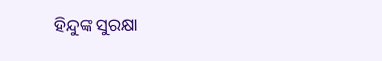ହିନ୍ଦୁଙ୍କ ସୁରକ୍ଷା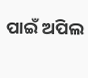ପାଇଁ ଅପିଲ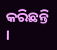କରିଛନ୍ତି ।